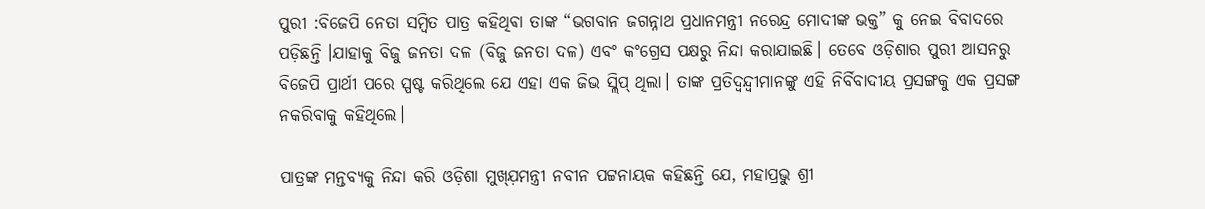ପୁରୀ :ବିଜେପି ନେତା ସମ୍ବିତ ପାତ୍ର କହିଥିଵା ତାଙ୍କ “ଭଗବାନ ଜଗନ୍ନାଥ ପ୍ରଧାନମନ୍ତ୍ରୀ ନରେନ୍ଦ୍ର ମୋଦୀଙ୍କ ଭକ୍ତ” କୁ ନେଇ ବିବାଦରେ ପଡ଼ିଛନ୍ତି ।ଯାହାକୁ ବିଜୁ ଜନତା ଦଳ (ବିଜୁ ଜନତା ଦଳ) ଏବଂ କଂଗ୍ରେସ ପକ୍ଷରୁ ନିନ୍ଦା କରାଯାଇଛି। ତେବେ ଓଡ଼ିଶାର ପୁରୀ ଆସନରୁ ବିଜେପି ପ୍ରାର୍ଥୀ ପରେ ସ୍ପଷ୍ଟ କରିଥିଲେ ଯେ ଏହା ଏକ ଜିଭ ସ୍ଲିପ୍ ଥିଲା। ତାଙ୍କ ପ୍ରତିଦ୍ୱନ୍ଦ୍ୱୀମାନଙ୍କୁ ଏହି ନିର୍ବିବାଦୀୟ ପ୍ରସଙ୍ଗକୁ ଏକ ପ୍ରସଙ୍ଗ ନକରିବାକୁ କହିଥିଲେ।

ପାତ୍ରଙ୍କ ମନ୍ତବ୍ଯକୁ ନିନ୍ଦା କରି ଓଡ଼ିଶା ମୁଖ୍ଯ଼ମନ୍ତ୍ରୀ ନବୀନ ପଟ୍ଟନାୟକ କହିଛନ୍ତି ଯେ, ମହାପ୍ରଭୁ ଶ୍ରୀ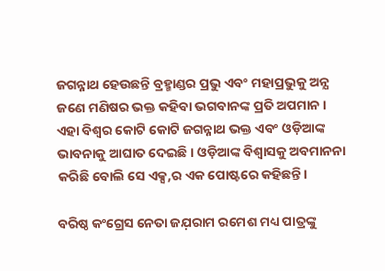ଜଗନ୍ନାଥ ହେଉଛନ୍ତି ବ୍ରହ୍ମାଣ୍ଡର ପ୍ରଭୁ ଏବଂ ମହାପ୍ରଭୁକୁ ଅନ୍ଯ ଜଣେ ମଣିଷର ଭକ୍ତ କହିବା ଭଗବାନଙ୍କ ପ୍ରତି ଅପମାନ। ଏହା ବିଶ୍ୱର କୋଟି କୋଟି ଜଗନ୍ନାଥ ଭକ୍ତ ଏବଂ ଓଡ଼ିଆଙ୍କ ଭାବନାକୁ ଆଘାତ ଦେଇଛି। ଓଡ଼ିଆଙ୍କ ବିଶ୍ୱାସକୁ ଅବମାନନା କରିଛି ବୋଲି ସେ ଏକ୍ସ,ର ଏକ ପୋଷ୍ଟରେ କହିଛନ୍ତି।

ବରିଷ୍ଠ କଂଗ୍ରେସ ନେତା ଜଯ଼ରାମ ରମେଶ ମଧ୍ୟ ପାତ୍ରଙ୍କୁ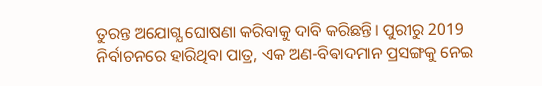ତୁରନ୍ତ ଅଯୋଗ୍ଯ ଘୋଷଣା କରିବାକୁ ଦାବି କରିଛନ୍ତି। ପୁରୀରୁ 2019 ନିର୍ବାଚନରେ ହାରିଥିବା ପାତ୍ର, ଏକ ଅଣ-ବିଵାଦମାନ ପ୍ରସଙ୍ଗକୁ ନେଇ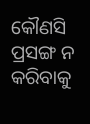କୌଣସି ପ୍ରସଙ୍ଗ ନ କରିବାକୁ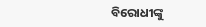ବିରୋଧୀଙ୍କୁ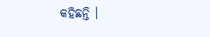କହିଛନ୍ତି ।